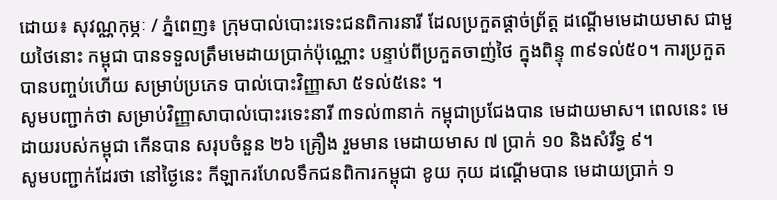ដោយ៖ សុវណ្ណកុម្ភៈ / ភ្នំពេញ៖ ក្រុមបាល់បោះរទេះជនពិការនារី ដែលប្រកួតផ្ដាច់ព្រ័ត្ដ ដណ្ដើមមេដាយមាស ជាមួយថៃនោះ កម្ពុជា បានទទួលត្រឹមមេដាយប្រាក់ប៉ុណ្ណោះ បន្ទាប់ពីប្រកួតចាញ់ថៃ ក្នុងពិន្ទុ ៣៩ទល់៥០។ ការប្រកួត បានបញ្ចប់ហើយ សម្រាប់ប្រភេទ បាល់បោះវិញ្ញាសា ៥ទល់៥នេះ ។
សូមបញ្ជាក់ថា សម្រាប់វិញ្ញាសាបាល់បោះរទេះនារី ៣ទល់៣នាក់ កម្ពុជាប្រជែងបាន មេដាយមាស។ ពេលនេះ មេដាយរបស់កម្ពុជា កើនបាន សរុបចំនួន ២៦ គ្រឿង រួមមាន មេដាយមាស ៧ ប្រាក់ ១០ និងសំរឹទ្ធ ៩។
សូមបញ្ជាក់ដែរថា នៅថ្ងៃនេះ កីឡាករហែលទឹកជនពិការកម្ពុជា ខូយ កុយ ដណ្ដើមបាន មេដាយប្រាក់ ១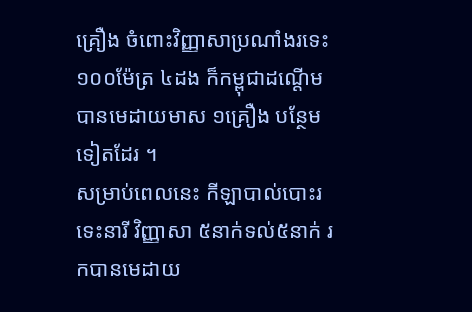គ្រឿង ចំពោះវិញ្ញាសាប្រណាំងរទេះ ១០០ម៉ែត្រ ៤ដង ក៏កម្ពុជាដណ្ដើម បានមេដាយមាស ១គ្រឿង បន្ថែមទៀតដែរ ។
សម្រាប់ពេលនេះ កីឡាបាល់បោះរទេះនារី វិញ្ញាសា ៥នាក់ទល់៥នាក់ រកបានមេដាយ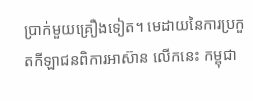ប្រាក់មួយគ្រឿងទៀត។ មេដាយនៃការប្រកួតកីឡាជនពិការអាស៊ាន លើកនេះ កម្ពុជា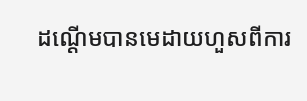ដណ្ដើមបានមេដាយហួសពីការ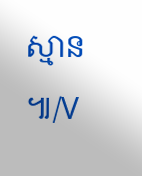ស្មាន ៕/V